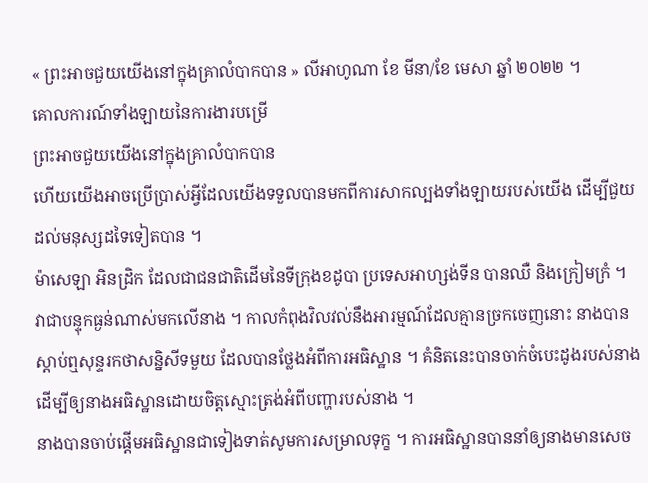« ព្រះអាចជួយយើងនៅក្នុងគ្រាលំបាកបាន » លីអាហូណា ខែ មីនា/ខែ មេសា ឆ្នាំ ២០២២ ។
គោលការណ៍ទាំងឡាយនៃការងារបម្រើ
ព្រះអាចជួយយើងនៅក្នុងគ្រាលំបាកបាន
ហើយយើងអាចប្រើប្រាស់អ្វីដែលយើងទទួលបានមកពីការសាកល្បងទាំងឡាយរបស់យើង ដើម្បីជួយដល់មនុស្សដទៃទៀតបាន ។
ម៉ាសេឡា អិនដ្រិក ដែលជាជនជាតិដើមនៃទីក្រុងខដូបា ប្រទេសអាហ្សង់ទីន បានឈឺ និងក្រៀមក្រំ ។ វាជាបន្ទុកធ្ងន់ណាស់មកលើនាង ។ កាលកំពុងវិលវល់នឹងអារម្មណ៍ដែលគ្មានច្រកចេញនោះ នាងបានស្ដាប់ឮសុន្ទរកថាសន្និសីទមួយ ដែលបានថ្លែងអំពីការអធិស្ឋាន ។ គំនិតនេះបានចាក់ចំបេះដូងរបស់នាង ដើម្បីឲ្យនាងអធិស្ឋានដោយចិត្តស្មោះត្រង់អំពីបញ្ហារបស់នាង ។
នាងបានចាប់ផ្ដើមអធិស្ឋានជាទៀងទាត់សូមការសម្រាលទុក្ខ ។ ការអធិស្ឋានបាននាំឲ្យនាងមានសេច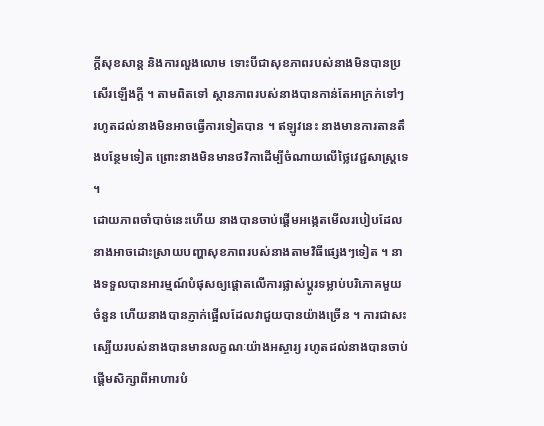ក្ដីសុខសាន្ដ និងការលួងលោម ទោះបីជាសុខភាពរបស់នាងមិនបានប្រសើរឡើងក្ដី ។ តាមពិតទៅ ស្ថានភាពរបស់នាងបានកាន់តែអាក្រក់ទៅៗ រហូតដល់នាងមិនអាចធ្វើការទៀតបាន ។ ឥឡូវនេះ នាងមានការតានតឹងបន្ថែមទៀត ព្រោះនាងមិនមានថវិកាដើម្បីចំណាយលើថ្លៃវេជ្ជសាស្ដ្រទេ ។
ដោយភាពចាំបាច់នេះហើយ នាងបានចាប់ផ្ដើមអង្កេតមើលរបៀបដែលនាងអាចដោះស្រាយបញ្ហាសុខភាពរបស់នាងតាមវិធីផ្សេងៗទៀត ។ នាងទទួលបានអារម្មណ៍បំផុសឲ្យផ្ដោតលើការផ្លាស់ប្ដូរទម្លាប់បរិភោគមួយចំនួន ហើយនាងបានភ្ញាក់ផ្អើលដែលវាជួយបានយ៉ាងច្រើន ។ ការជាសះស្បើយរបស់នាងបានមានលក្ខណៈយ៉ាងអស្ចារ្យ រហូតដល់នាងបានចាប់ផ្ដើមសិក្សាពីអាហារបំ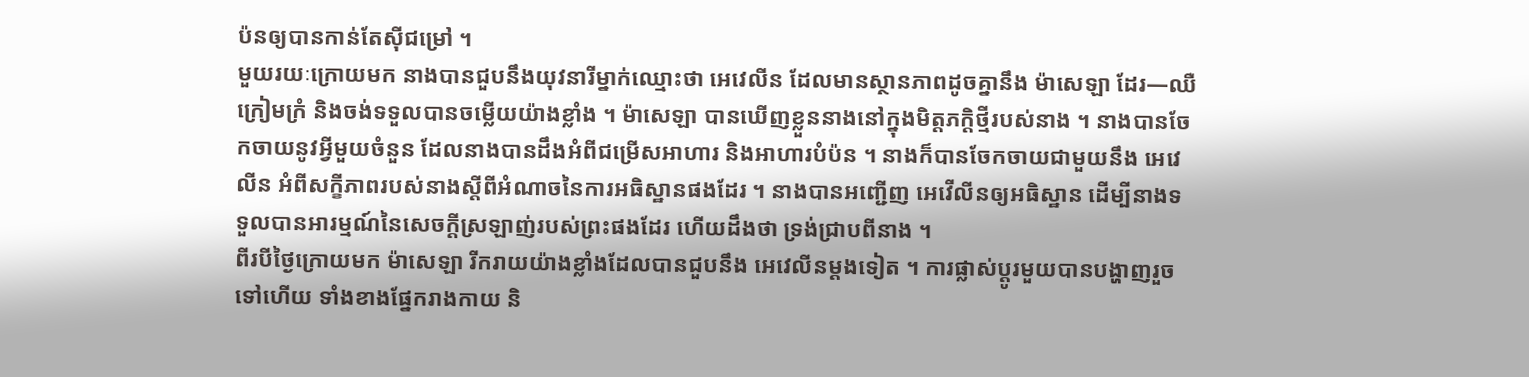ប៉នឲ្យបានកាន់តែស៊ីជម្រៅ ។
មួយរយៈក្រោយមក នាងបានជួបនឹងយុវនារីម្នាក់ឈ្មោះថា អេវេលីន ដែលមានស្ថានភាពដូចគ្នានឹង ម៉ាសេឡា ដែរ—ឈឺ ក្រៀមក្រំ និងចង់ទទួលបានចម្លើយយ៉ាងខ្លាំង ។ ម៉ាសេឡា បានឃើញខ្លួននាងនៅក្នុងមិត្តភក្តិថ្មីរបស់នាង ។ នាងបានចែកចាយនូវអ្វីមួយចំនួន ដែលនាងបានដឹងអំពីជម្រើសអាហារ និងអាហារបំប៉ន ។ នាងក៏បានចែកចាយជាមួយនឹង អេវេលីន អំពីសក្ខីភាពរបស់នាងស្ដីពីអំណាចនៃការអធិស្ឋានផងដែរ ។ នាងបានអញ្ជើញ អេវើលីនឲ្យអធិស្ឋាន ដើម្បីនាងទទួលបានអារម្មណ៍នៃសេចក្ដីស្រឡាញ់របស់ព្រះផងដែរ ហើយដឹងថា ទ្រង់ជ្រាបពីនាង ។
ពីរបីថ្ងៃក្រោយមក ម៉ាសេឡា រីករាយយ៉ាងខ្លាំងដែលបានជួបនឹង អេវេលីនម្ដងទៀត ។ ការផ្លាស់ប្ដូរមួយបានបង្ហាញរួចទៅហើយ ទាំងខាងផ្នែករាងកាយ និ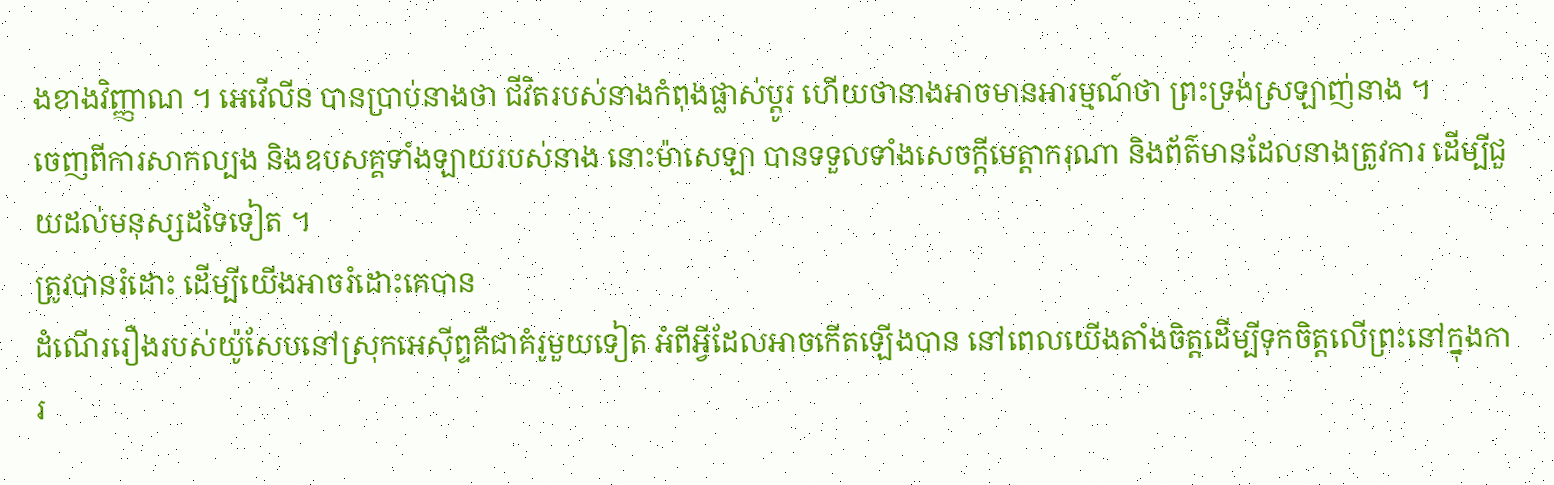ងខាងវិញ្ញាណ ។ អេវើលីន បានប្រាប់នាងថា ជីវិតរបស់នាងកំពុងផ្លាស់ប្ដូរ ហើយថានាងអាចមានអារម្មណ៍ថា ព្រះទ្រង់ស្រឡាញ់នាង ។
ចេញពីការសាកល្បង និងឧបសគ្គទាំងឡាយរបស់នាង នោះម៉ាសេឡា បានទទួលទាំងសេចក្ដីមេត្តាករុណា និងព័ត៌មានដែលនាងត្រូវការ ដើម្បីជួយដល់មនុស្សដទៃទៀត ។
ត្រូវបានរំដោះ ដើម្បីយើងអាចរំដោះគេបាន
ដំណើររឿងរបស់យ៉ូសែបនៅស្រុកអេស៊ីព្ទគឺជាគំរូមួយទៀត អំពីអ្វីដែលអាចកើតឡើងបាន នៅពេលយើងតាំងចិត្តដើម្បីទុកចិត្តលើព្រះនៅក្នុងការ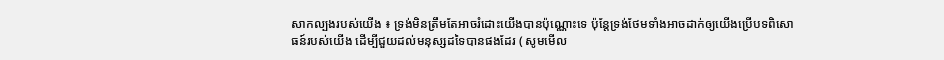សាកល្បងរបស់យើង ៖ ទ្រង់មិនត្រឹមតែអាចរំដោះយើងបានប៉ុណ្ណោះទេ ប៉ុន្តែទ្រង់ថែមទាំងអាចដាក់ឲ្យយើងប្រើបទពិសោធន៍របស់យើង ដើម្បីជួយដល់មនុស្សដទៃបានផងដែរ ( សូមមើល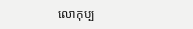លោកុប្ប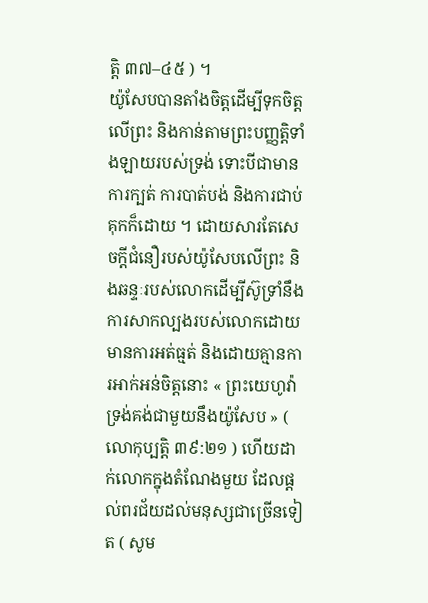ត្តិ ៣៧–៤៥ ) ។
យ៉ូសែបបានតាំងចិត្តដើម្បីទុកចិត្តលើព្រះ និងកាន់តាមព្រះបញ្ញត្តិទាំងឡាយរបស់ទ្រង់ ទោះបីជាមានការក្បត់ ការបាត់បង់ និងការជាប់គុកក៏ដោយ ។ ដោយសារតែសេចក្ដីជំនឿរបស់យ៉ូសែបលើព្រះ និងឆន្ទៈរបស់លោកដើម្បីស៊ូទ្រាំនឹងការសាកល្បងរបស់លោកដោយមានការអត់ធ្មត់ និងដោយគ្មានការអាក់អន់ចិត្តនោះ « ព្រះយេហូវ៉ាទ្រង់គង់ជាមួយនឹងយ៉ូសែប » ( លោកុប្បត្ដិ ៣៩:២១ ) ហើយដាក់លោកក្នុងតំណែងមួយ ដែលផ្ដល់ពរជ័យដល់មនុស្សជាច្រើនទៀត ( សូម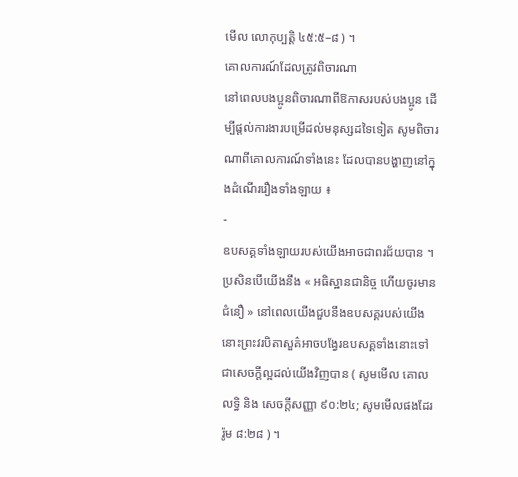មើល លោកុប្បត្តិ ៤៥:៥–៨ ) ។
គោលការណ៍ដែលត្រូវពិចារណា
នៅពេលបងប្អូនពិចារណាពីឱកាសរបស់បងប្អូន ដើម្បីផ្ដល់ការងារបម្រើដល់មនុស្សដទៃទៀត សូមពិចារណាពីគោលការណ៍ទាំងនេះ ដែលបានបង្ហាញនៅក្នុងដំណើររឿងទាំងឡាយ ៖
-
ឧបសគ្គទាំងឡាយរបស់យើងអាចជាពរជ័យបាន ។ ប្រសិនបើយើងនឹង « អធិស្ឋានជានិច្ច ហើយចូរមានជំនឿ » នៅពេលយើងជួបនឹងឧបសគ្គរបស់យើង នោះព្រះវរបិតាសួគ៌អាចបង្វែរឧបសគ្គទាំងនោះទៅជាសេចក្ដីល្អដល់យើងវិញបាន ( សូមមើល គោលលទ្ធិ និង សេចក្តីសញ្ញា ៩០:២៤; សូមមើលផងដែរ រ៉ូម ៨:២៨ ) ។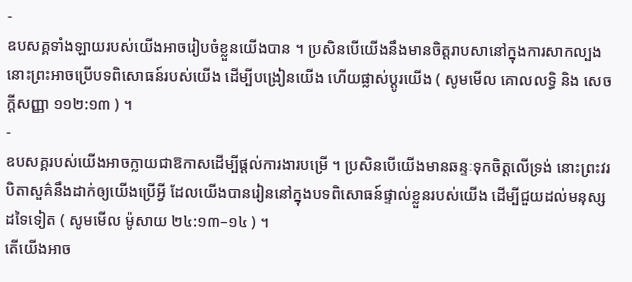-
ឧបសគ្គទាំងឡាយរបស់យើងអាចរៀបចំខ្លួនយើងបាន ។ ប្រសិនបើយើងនឹងមានចិត្តរាបសានៅក្នុងការសាកល្បង នោះព្រះអាចប្រើបទពិសោធន៍របស់យើង ដើម្បីបង្រៀនយើង ហើយផ្លាស់ប្ដូរយើង ( សូមមើល គោលលទ្ធិ និង សេចក្ដីសញ្ញា ១១២:១៣ ) ។
-
ឧបសគ្គរបស់យើងអាចក្លាយជាឱកាសដើម្បីផ្ដល់ការងារបម្រើ ។ ប្រសិនបើយើងមានឆន្ទៈទុកចិត្តលើទ្រង់ នោះព្រះវរបិតាសួគ៌នឹងដាក់ឲ្យយើងប្រើអ្វី ដែលយើងបានរៀននៅក្នុងបទពិសោធន៍ផ្ទាល់ខ្លួនរបស់យើង ដើម្បីជួយដល់មនុស្សដទៃទៀត ( សូមមើល ម៉ូសាយ ២៤:១៣–១៤ ) ។
តើយើងអាច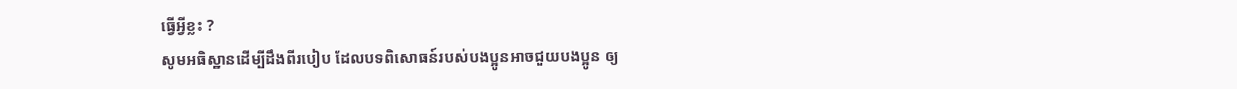ធ្វើអ្វីខ្លះ ?
សូមអធិស្ឋានដើម្បីដឹងពីរបៀប ដែលបទពិសោធន៍របស់បងប្អូនអាចជួយបងប្អូន ឲ្យ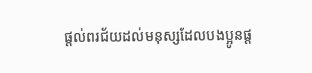ផ្ដល់ពរជ័យដល់មនុស្សដែលបងប្អូនផ្ដ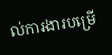ល់ការងារបម្រើ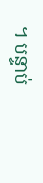។ បន្ទាប់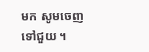មក សូមចេញទៅជួយ ។